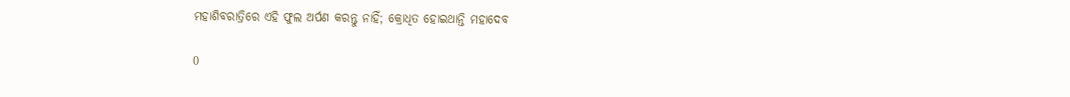ମହାଶିବରାତ୍ରିରେ ଏହି ଫୁଲ ଅର୍ପଣ କରନ୍ତୁ ନାହିଁ; କ୍ରୋଧିତ ହୋଇଥାନ୍ତି ମହାଦେବ

0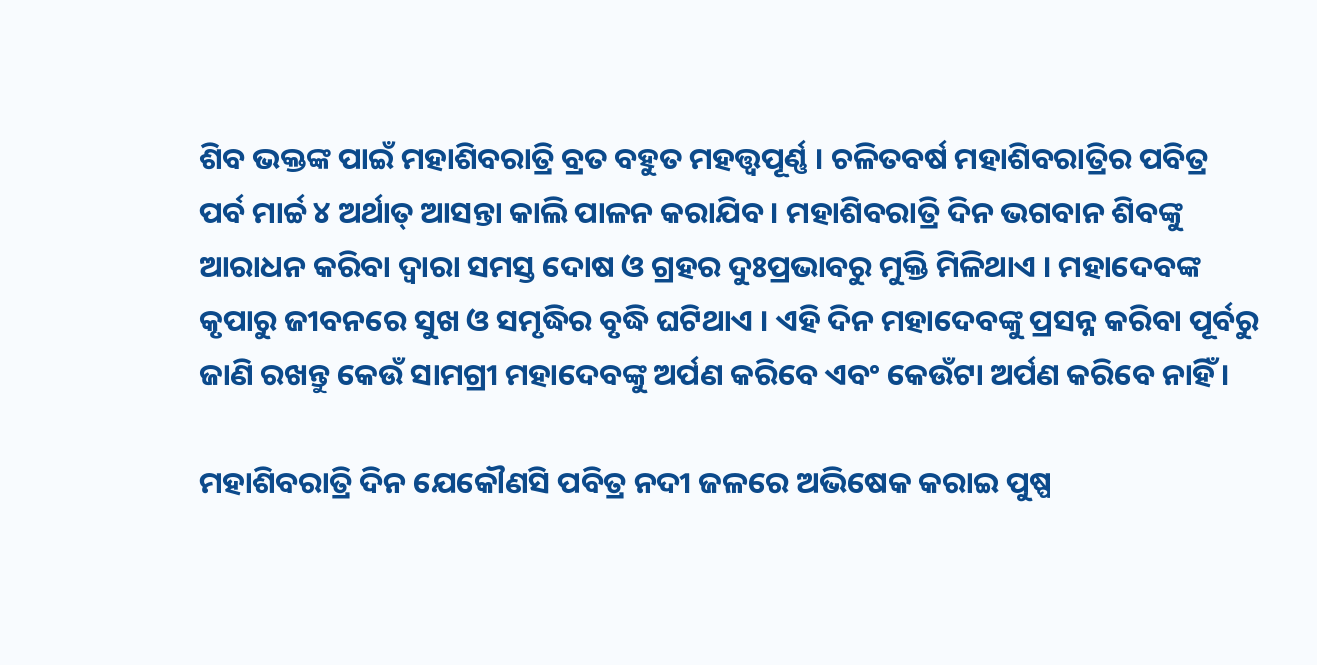ଶିବ ଭକ୍ତଙ୍କ ପାଇଁ ମହାଶିବରାତ୍ରି ବ୍ରତ ବହୁତ ମହତ୍ତ୍ବପୂର୍ଣ୍ଣ । ଚଳିତବର୍ଷ ମହାଶିବରାତ୍ରିର ପବିତ୍ର ପର୍ବ ମାର୍ଚ୍ଚ ୪ ଅର୍ଥାତ୍ ଆସନ୍ତା କାଲି ପାଳନ କରାଯିବ । ମହାଶିବରାତ୍ରି ଦିନ ଭଗବାନ ଶିବଙ୍କୁ ଆରାଧନ କରିବା ଦ୍ବାରା ସମସ୍ତ ଦୋଷ ଓ ଗ୍ରହର ଦୁଃପ୍ରଭାବରୁ ମୁକ୍ତି ମିଳିଥାଏ । ମହାଦେବଙ୍କ କୃପାରୁ ଜୀବନରେ ସୁଖ ଓ ସମୃଦ୍ଧିର ବୃଦ୍ଧି ଘଟିଥାଏ । ଏହି ଦିନ ମହାଦେବଙ୍କୁ ପ୍ରସନ୍ନ କରିବା ପୂର୍ବରୁ ଜାଣି ରଖନ୍ତୁ କେଉଁ ସାମଗ୍ରୀ ମହାଦେବଙ୍କୁ ଅର୍ପଣ କରିବେ ଏବଂ କେଉଁଟା ଅର୍ପଣ କରିବେ ନାହିଁ ।

ମହାଶିବରାତ୍ରି ଦିନ ଯେକୌଣସି ପବିତ୍ର ନଦୀ ଜଳରେ ଅଭିଷେକ କରାଇ ପୁଷ୍ପ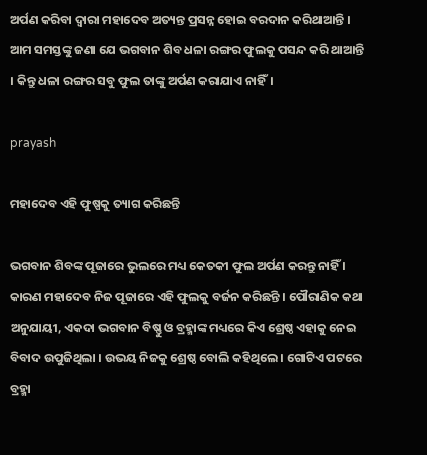ଅର୍ପଣ କରିବା ଦ୍ବାରା ମହାଦେବ ଅତ୍ୟନ୍ତ ପ୍ରସନ୍ନ ହୋଇ ବରଦାନ କରିଥାଆନ୍ତି । ଆମ ସମସ୍ତଙ୍କୁ ଜଣା ଯେ ଭଗବାନ ଶିବ ଧଳା ରଙ୍ଗର ଫୁଲକୁ ପସନ୍ଦ କରି ଥାଆନ୍ତି । କିନ୍ତୁ ଧଳା ରଙ୍ଗର ସବୁ ଫୁଲ ତାଙ୍କୁ ଅର୍ପଣ କରାଯାଏ ନାହିଁ।

prayash

ମହାଦେବ ଏହି ଫୁଷ୍ପକୁ ତ୍ୟାଗ କରିଛନ୍ତି

ଭଗବାନ ଶିବଙ୍କ ପୂଜାରେ ଭୁଲରେ ମଧ୍ୟ କେତକୀ ଫୁଲ ଅର୍ପଣ କରନ୍ତୁ ନାହିଁ । କାରଣ ମହାଦେବ ନିଜ ପୂଜାରେ ଏହି ଫୁଲକୁ ବର୍ଜନ କରିଛନ୍ତି । ପୌରାଣିକ କଥା ଅନୁଯାୟୀ, ଏକଦା ଭଗବାନ ବିଷ୍ଣୁ ଓ ବ୍ରହ୍ମାଙ୍କ ମଧ୍ୟରେ କିଏ ଶ୍ରେଷ୍ଠ ଏହାକୁ ନେଇ ବିବାଦ ଉପୁଜିଥିଲା । ଉଭୟ ନିଜକୁ ଶ୍ରେଷ୍ଠ ବୋଲି କହିଥିଲେ । ଗୋଟିଏ ପଟରେ ବ୍ରହ୍ମା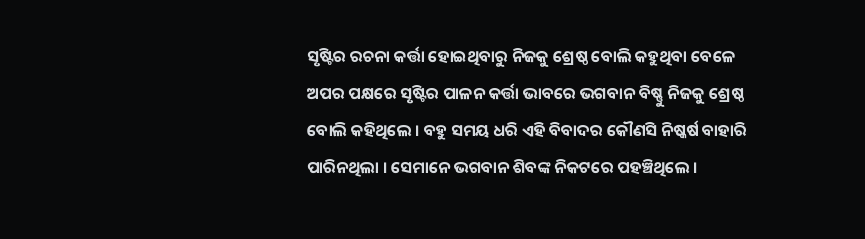ସୃଷ୍ଟିର ରଚନା କର୍ତ୍ତା ହୋଇଥିବାରୁ ନିଜକୁ ଶ୍ରେଷ୍ଠ ବୋଲି କହୁଥିବା ବେଳେ ଅପର ପକ୍ଷରେ ସୃଷ୍ଟିର ପାଳନ କର୍ତ୍ତା ଭାବରେ ଭଗବାନ ବିଷ୍ଣୁ ନିଜକୁ ଶ୍ରେଷ୍ଠ ବୋଲି କହିଥିଲେ । ବହୁ ସମୟ ଧରି ଏହି ବିବାଦର କୌଣସି ନିଷ୍କର୍ଷ ବାହାରି ପାରିନଥିଲା । ସେମାନେ ଭଗବାନ ଶିବଙ୍କ ନିକଟରେ ପହଞ୍ଚିଥିଲେ ।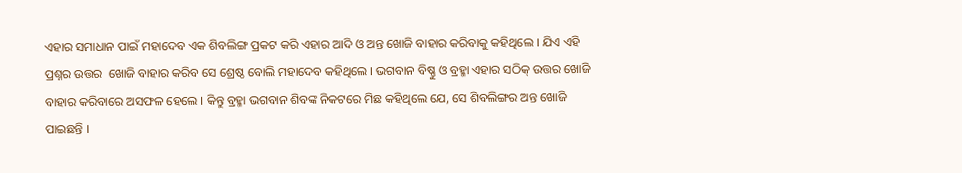ଏହାର ସମାଧାନ ପାଇଁ ମହାଦେବ ଏକ ଶିବଲିଙ୍ଗ ପ୍ରକଟ କରି ଏହାର ଆଦି ଓ ଅନ୍ତ ଖୋଜି ବାହାର କରିବାକୁ କହିଥିଲେ । ଯିଏ ଏହି ପ୍ରଶ୍ନର ଉତ୍ତର  ଖୋଜି ବାହାର କରିବ ସେ ଶ୍ରେଷ୍ଠ ବୋଲି ମହାଦେବ କହିଥିଲେ । ଭଗବାନ ବିଷ୍ଣୁ ଓ ବ୍ରହ୍ମା ଏହାର ସଠିକ୍ ଉତ୍ତର ଖୋଜି ବାହାର କରିବାରେ ଅସଫଳ ହେଲେ । କିନ୍ତୁ ବ୍ରହ୍ମା ଭଗବାନ ଶିବଙ୍କ ନିକଟରେ ମିଛ କହିଥିଲେ ଯେ, ସେ ଶିବଲିଙ୍ଗର ଅନ୍ତ ଖୋଜି ପାଇଛନ୍ତି ।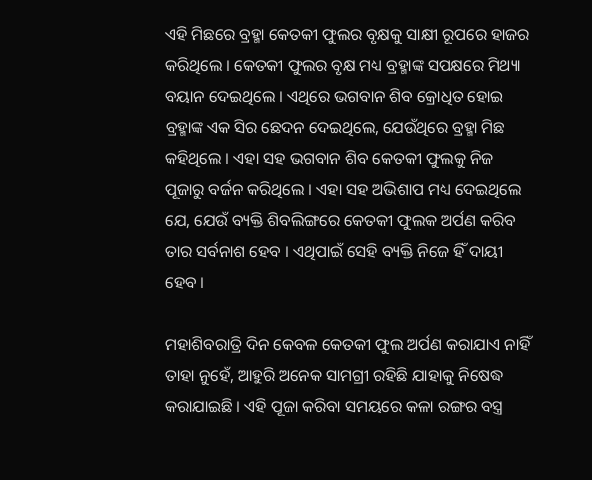ଏହି ମିଛରେ ବ୍ରହ୍ମା କେତକୀ ଫୁଲର ବୃକ୍ଷକୁ ସାକ୍ଷୀ ରୂପରେ ହାଜର କରିଥିଲେ । କେତକୀ ଫୁଲର ବୃକ୍ଷ ମଧ୍ୟ ବ୍ରହ୍ମାଙ୍କ ସପକ୍ଷରେ ମିଥ୍ୟା ବୟାନ ଦେଇଥିଲେ । ଏଥିରେ ଭଗବାନ ଶିବ କ୍ରୋଧିତ ହୋଇ ବ୍ରହ୍ମାଙ୍କ ଏକ ସିର ଛେଦନ ଦେଇଥିଲେ, ଯେଉଁଥିରେ ବ୍ରହ୍ମା ମିଛ କହିଥିଲେ । ଏହା ସହ ଭଗବାନ ଶିବ କେତକୀ ଫୁଲକୁ ନିଜ ପୂଜାରୁ ବର୍ଜନ କରିଥିଲେ । ଏହା ସହ ଅଭିଶାପ ମଧ୍ୟ ଦେଇଥିଲେ ଯେ, ଯେଉଁ ବ୍ୟକ୍ତି ଶିବଲିଙ୍ଗରେ କେତକୀ ଫୁଲକ ଅର୍ପଣ କରିବ ତାର ସର୍ବନାଶ ହେବ । ଏଥିପାଇଁ ସେହି ବ୍ୟକ୍ତି ନିଜେ ହିଁ ଦାୟୀ ହେବ ।

ମହାଶିବରାତ୍ରି ଦିନ କେବଳ କେତକୀ ଫୁଲ ଅର୍ପଣ କରାଯାଏ ନାହିଁ ତାହା ନୁହେଁ, ଆହୁରି ଅନେକ ସାମଗ୍ରୀ ରହିଛି ଯାହାକୁ ନିଷେଦ୍ଧ କରାଯାଇଛି । ଏହି ପୂଜା କରିବା ସମୟରେ କଳା ରଙ୍ଗର ବସ୍ତ୍ର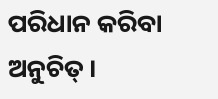ପରିଧାନ କରିବା ଅନୁଚିତ୍ ।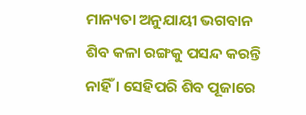ମାନ୍ୟତା ଅନୁଯାୟୀ ଭଗବାନ ଶିବ କଳା ରଙ୍ଗକୁ ପସନ୍ଦ କରନ୍ତି ନାହିଁ । ସେହିପରି ଶିବ ପୂଜାରେ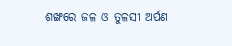ଶଙ୍ଖରେ ଜଳ ଓ ତୁଳସୀ ଅର୍ପଣ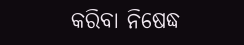କରିବା ନିଷେଦ୍ଧ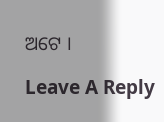ଅଟେ ।

Leave A Reply